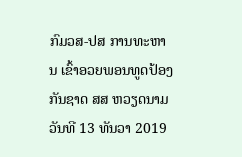ກົມວສ-ປສ ການທະຫານ ເຂົ້າອວຍພອນທູດປ້ອງກັນຊາດ ສສ ຫວຽດນາມ
ວັນທີ 13 ທັນວາ 2019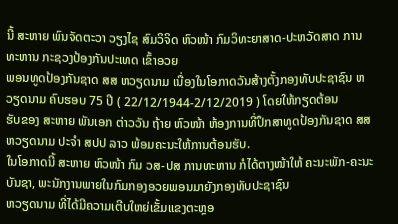ນີ້ ສະຫາຍ ພົນຈັດຕະວາ ວຽງໄຊ ສົມວິຈິດ ຫົວໜ້າ ກົມວິທະຍາສາດ-ປະຫວັດສາດ ການທະຫານ ກະຊວງປ້ອງກັນປະເທດ ເຂົ້າອວຍ
ພອນທູດປ້ອງກັນຊາດ ສສ ຫວຽດນາມ ເນື່ອງໃນໂອກາດວັນສ້າງຕັ້ງກອງທັບປະຊາຊົນ ຫວຽດນາມ ຄົບຮອບ 75 ປີ ( 22/12/1944-2/12/2019 ) ໂດຍໃຫ້ກຽດຕ້ອນ
ຮັບຂອງ ສະຫາຍ ພັນເອກ ຕ່າວວັນ ຖ້າຍ ຫົວໜ້າ ຫ້ອງການທີ່ປຶກສາທູດປ້ອງກັນຊາດ ສສ ຫວຽດນາມ ປະຈຳ ສປປ ລາວ ພ້ອມຄະນະໃຫ້ການຕ້ອນຮັບ.
ໃນໂອກາດນີ້ ສະຫາຍ ຫົວໜ້າ ກົມ ວສ-ປສ ການທະຫານ ກໍໄດ້ຕາງໜ້າໃຫ້ ຄະນະພັກ-ຄະນະບັນຊາ, ພະນັກງານພາຍໃນກົມກອງອວຍພອນມາຍັງກອງທັບປະຊາຊົນ
ຫວຽດນາມ ທີ່ໄດ້ມີຄວາມເຕີບໃຫຍ່ເຂັ້ມແຂງຕະຫຼອ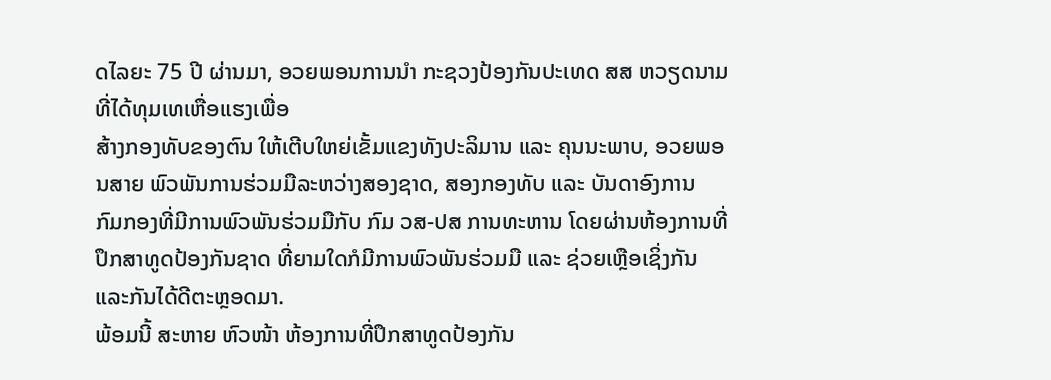ດໄລຍະ 75 ປີ ຜ່ານມາ, ອວຍພອນການນຳ ກະຊວງປ້ອງກັນປະເທດ ສສ ຫວຽດນາມ ທີ່ໄດ້ທຸມເທເຫື່ອແຮງເພື່ອ
ສ້າງກອງທັບຂອງຕົນ ໃຫ້ເຕີບໃຫຍ່ເຂັ້ມແຂງທັງປະລິມານ ແລະ ຄຸນນະພາບ, ອວຍພອນສາຍ ພົວພັນການຮ່ວມມືລະຫວ່າງສອງຊາດ, ສອງກອງທັບ ແລະ ບັນດາອົງການ
ກົມກອງທີ່ມີການພົວພັນຮ່ວມມືກັບ ກົມ ວສ-ປສ ການທະຫານ ໂດຍຜ່ານຫ້ອງການທີ່ປຶກສາທູດປ້ອງກັນຊາດ ທີ່ຍາມໃດກໍມີການພົວພັນຮ່ວມມື ແລະ ຊ່ວຍເຫຼືອເຊິ່ງກັນ
ແລະກັນໄດ້ດີຕະຫຼອດມາ.
ພ້ອມນີ້ ສະຫາຍ ຫົວໜ້າ ຫ້ອງການທີ່ປຶກສາທູດປ້ອງກັນ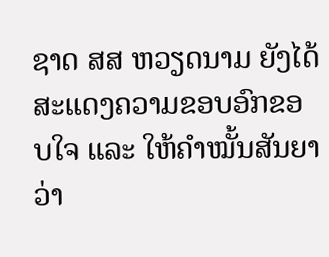ຊາດ ສສ ຫວຽດນາມ ຍັງໄດ້ສະແດງຄວາມຂອບອົກຂອບໃຈ ແລະ ໃຫ້ຄຳໝັ້ນສັນຍາວ່າ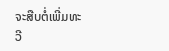ຈະສືບຕໍ່ເພີ່ມທະ
ວີ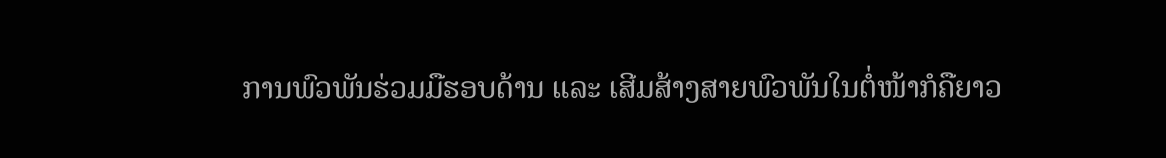ການພົວພັນຮ່ວມມືຮອບດ້ານ ແລະ ເສີມສ້າງສາຍພົວພັນໃນຕໍ່ໜ້າກໍຄືຍາວ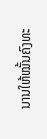ນານໃຫ້ໝັ້ນຄົງທະ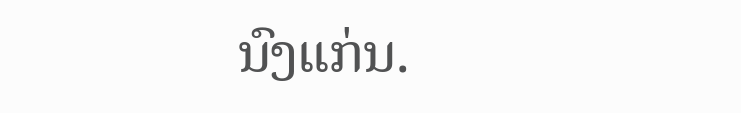ນົງແກ່ນ.